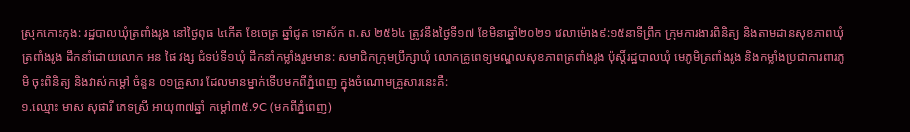ស្រុកកោះកុង: រដ្ឋបាលឃុំត្រពាំងរូង នៅថ្ងៃពុធ ៤កើត ខែចេត្រ ឆ្នាំជូត ទោស័ក ព.ស ២៥៦៤ ត្រូវនឹងថ្ងៃទី១៧ ខែមិនាឆ្នាំ២០២១ វេលាម៉ោង៩:១៥នាទីព្រឹក ក្រុមការងារពិនិត្យ និងតាមដានសុខភាពឃុំត្រពាំងរូង ដឹកនាំដោយលោក អន ផៃ វង្ស ជំទប់ទី១ឃុំ ដឹកនាំកម្លាំងរួមមាន: សមាជិកក្រុមប្រឹក្សាឃុំ លោកគ្រូពេទ្យមណ្ឌលសុខភាពត្រពាំងរូង ប៉ុស្តិ៍រដ្ឋបាលឃុំ មេភូមិត្រពាំងរូង និងកម្លាំងប្រជាការពារភូមិ ចុះពិនិត្យ និងវាស់កម្ដៅ ចំនួន ០១គ្រួសារ ដែលមានម្នាក់ទើបមកពីភ្នំពេញ ក្នុងចំណោមគ្រួសារនេះគឺ:
១.ឈ្មោះ មាស សុផារី ភេទស្រី អាយុ៣៧ឆ្នាំ កម្ដៅ៣៥.9C (មកពីភ្នំពេញ)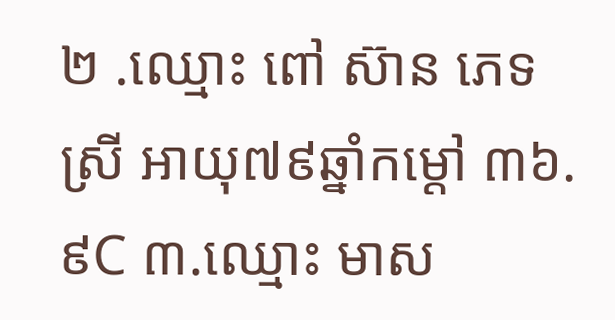២ .ឈ្មោះ ពៅ ស៊ាន ភេទស្រី អាយុ៧៩ឆ្នាំកម្ដៅ ៣៦.៩C ៣.ឈ្មោះ មាស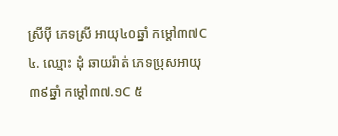ស្រីបុី ភេទស្រី អាយុ៤០ឆ្នាំ កម្ដៅ៣៧C
៤. ឈ្មោះ ដុំ ឆាយរ៉ាត់ ភេទប្រុសអាយុ៣៩ឆ្នាំ កម្ដៅ៣៧.១C ៥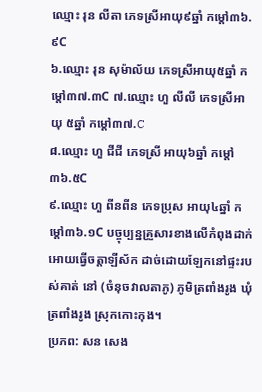ឈ្មោះ រុន លីតា ភេទស្រីអាយុ៩ឆ្នាំ កម្ដៅ៣៦.៩C
៦.ឈ្មោះ រុន សុម៉ាល័យ ភេទស្រីអាយុ៥ឆ្នាំ កម្ដៅ៣៧.៣C ៧.ឈ្មោះ ហួ លីលី ភេទស្រីអាយុ ៥ឆ្នាំ កម្ដៅ៣៧.C
៨.ឈ្មោះ ហួ ជីជី ភេទស្រី អាយុ៦ឆ្នាំ កម្ដៅ៣៦.៥C
៩.ឈ្មោះ ហួ ពីនពីន ភេទប្រុស អាយុ៤ឆ្នាំ កម្ដៅ៣៦.១C បច្ចុប្បន្នគ្រួសារខាងលើកំពុងដាក់អោយធ្វើចត្តាឡីស័ក ដាច់ដោយឡែកនៅផ្ទះរបស់គាត់ នៅ (ចំនុចវាលតាភូ) ភូមិត្រពាំងរូង ឃុំត្រពាំងរូង ស្រុកកោះកុង។
ប្រភព: សន សេង